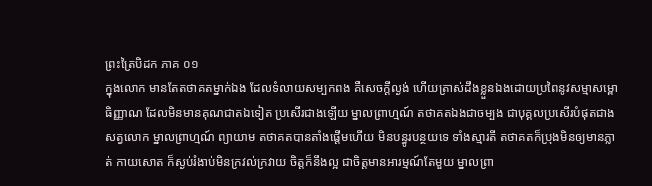ព្រះត្រៃបិដក ភាគ ០១
ក្នុងលោក មានតែតថាគតម្នាក់ឯង ដែលទំលាយសម្បកពង គឺសេចក្តីល្ងង់ ហើយត្រាស់ដឹងខ្លួនឯងដោយប្រពៃនូវសម្មាសម្ពោធិញ្ញាណ ដែលមិនមានគុណជាតឯទៀត ប្រសើរជាងឡើយ ម្នាលព្រាហ្មណ៍ តថាគតឯងជាចម្បង ជាបុគ្គលប្រសើរបំផុតជាងសត្វលោក ម្នាលព្រាហ្មណ៍ ព្យាយាម តថាគតបានតាំងផ្តើមហើយ មិនបន្ធូរបន្ថយទេ ទាំងស្មារតី តថាគតក៏ប្រុងមិនឲ្យមានភ្លាត់ កាយសោត ក៏ស្ងប់រំងាប់មិនក្រវល់ក្រវាយ ចិត្តក៏នឹងល្អ ជាចិត្តមានអារម្មណ៍តែមួយ ម្នាលព្រា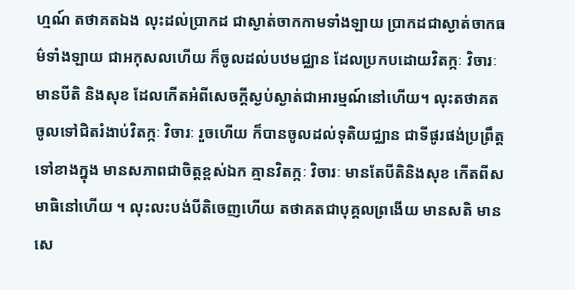ហ្មណ៍ តថាគតឯង លុះដល់ប្រាកដ ជាស្ងាត់ចាកកាមទាំងឡាយ ប្រាកដជាស្ងាត់ចាកធម៌ទាំងឡាយ ជាអកុសលហើយ ក៏ចូលដល់បឋមជ្ឈាន ដែលប្រកបដោយវិតក្កៈ វិចារៈ មានបីតិ និងសុខ ដែលកើតអំពីសេចក្តីស្ងប់ស្ងាត់ជាអារម្មណ៍នៅហើយ។ លុះតថាគត ចូលទៅជិតរំងាប់វិតក្កៈ វិចារៈ រួចហើយ ក៏បានចូលដល់ទុតិយជ្ឈាន ជាទីផូរផង់ប្រព្រឹត្តទៅខាងក្នុង មានសភាពជាចិត្តខ្ពស់ឯក គ្មានវិតក្កៈ វិចារៈ មានតែបីតិនិងសុខ កើតពីសមាធិនៅហើយ ។ លុះលះបង់បីតិចេញហើយ តថាគតជាបុគ្គលព្រងើយ មានសតិ មានសេ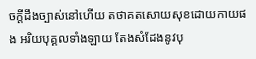ចក្តីដឹងច្បាស់នៅហើយ តថាគតសោយសុខដោយកាយផង អរិយបុគ្គលទាំងឡាយ តែងសំដែងនូវបុ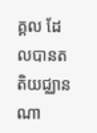គ្គល ដែលបានតតិយជ្ឈានណា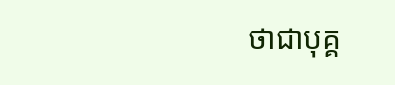ថាជាបុគ្គ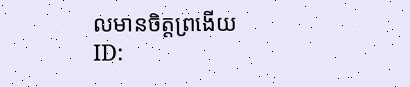លមានចិត្តព្រងើយ
ID: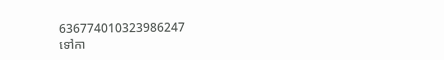636774010323986247
ទៅកា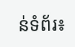ន់ទំព័រ៖